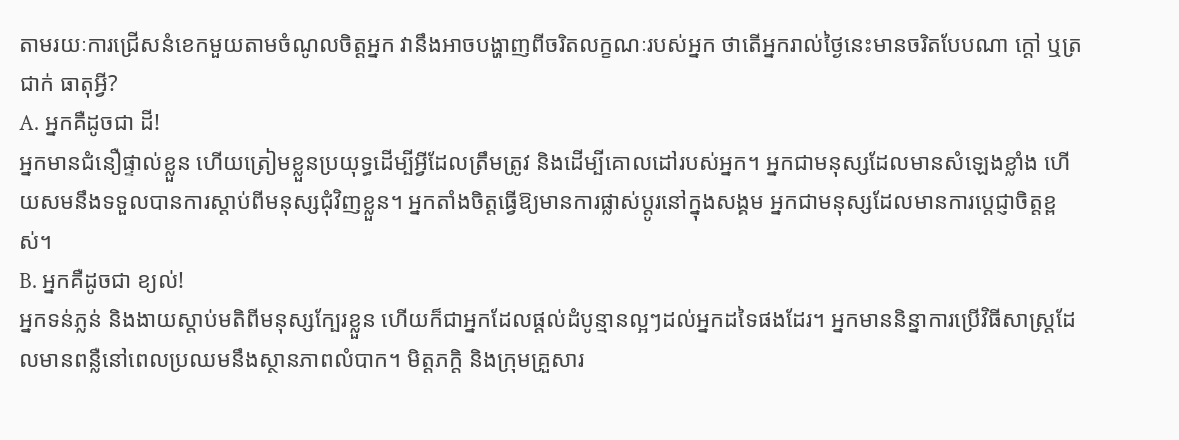តាមរយៈការជ្រើសនំខេកមួយតាមចំណូលចិត្តអ្នក វានឹងអាចបង្ហាញពីចរិតលក្ខណៈរបស់អ្នក ថាតើអ្នករាល់ថ្ងៃនេះមានចរិតបែបណា ក្ដៅ ឬត្រជាក់ ធាតុអ្វី?
A. អ្នកគឺដូចជា ដី!
អ្នកមានជំនឿផ្ទាល់ខ្លួន ហើយត្រៀមខ្លួនប្រយុទ្ធដើម្បីអ្វីដែលត្រឹមត្រូវ និងដើម្បីគោលដៅរបស់អ្នក។ អ្នកជាមនុស្សដែលមានសំឡេងខ្លាំង ហើយសមនឹងទទួលបានការស្តាប់ពីមនុស្សជុំវិញខ្លួន។ អ្នកតាំងចិត្តធ្វើឱ្យមានការផ្លាស់ប្តូរនៅក្នុងសង្គម អ្នកជាមនុស្សដែលមានការប្ដេជ្ញាចិត្តខ្ពស់។
B. អ្នកគឺដូចជា ខ្យល់!
អ្នកទន់ភ្លន់ និងងាយស្តាប់មតិពីមនុស្សក្បែរខ្លួន ហើយក៏ជាអ្នកដែលផ្ដល់ដំបូន្មានល្អៗដល់អ្នកដទៃផងដែរ។ អ្នកមាននិន្នាការប្រើវិធីសាស្រ្តដែលមានពន្លឺនៅពេលប្រឈមនឹងស្ថានភាពលំបាក។ មិត្តភក្តិ និងក្រុមគ្រួសារ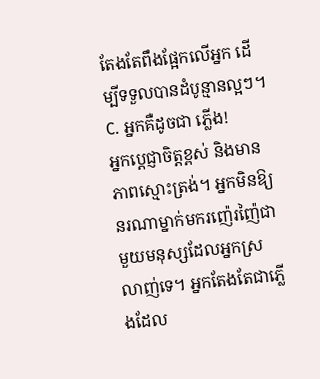តែងតែពឹងផ្អែកលើអ្នក ដើម្បីទទួលបានដំបូន្មានល្អៗ។
C. អ្នកគឺដូចជា ភ្លើង!
អ្នកប្តេជ្ញាចិត្តខ្ពស់ និងមានភាពស្មោះត្រង់។ អ្នកមិនឱ្យនរណាម្នាក់មករញ៉េរញ៉ៃជាមួយមនុស្សដែលអ្នកស្រលាញ់ទេ។ អ្នកតែងតែជាភ្លើងដែល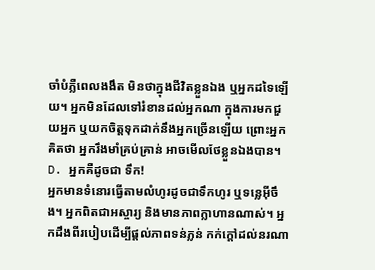ចាំបំភ្លឺពេលងងឹត មិនថាក្នុងជីវិតខ្លួនឯង ឬអ្នកដទៃឡើយ។ អ្នកមិនដែលទៅរំខានដល់អ្នកណា ក្នុងការមកជួយអ្នក ឬយកចិត្តទុកដាក់នឹងអ្នកច្រើនឡើយ ព្រោះអ្នកគិតថា អ្នករឹងមាំគ្រប់គ្រាន់ អាចមើលថែខ្លួនឯងបាន។
D. អ្នកគឺដូចជា ទឹក!
អ្នកមានទំនោរធ្វើតាមលំហូរដូចជាទឹកហូរ ឬទន្លេអ៊ីចឹង។ អ្នកពិតជាអស្ចារ្យ និងមានភាពក្លាហានណាស់។ អ្នកដឹងពីរបៀបដើម្បីផ្តល់ភាពទន់ភ្លន់ កក់ក្តៅដល់នរណា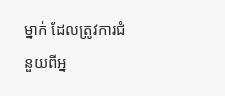ម្នាក់ ដែលត្រូវការជំនួយពីអ្ន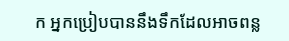ក អ្នកប្រៀបបាននឹងទឹកដែលអាចពន្ល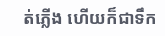ត់ភ្លើង ហើយក៏ជាទឹក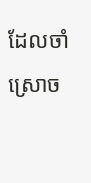ដែលចាំស្រោច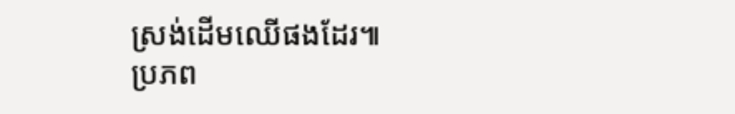ស្រង់ដើមឈើផងដែរ៕
ប្រភព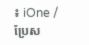៖ iOne / ប្រែស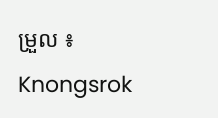ម្រួល ៖ Knongsrok